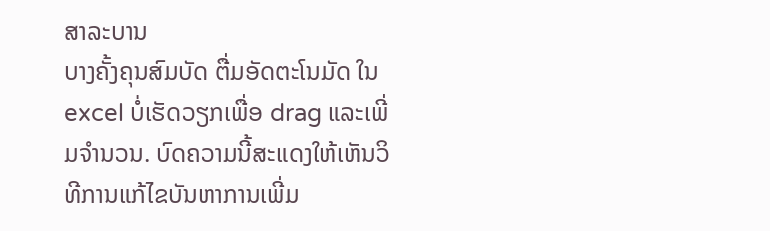ສາລະບານ
ບາງຄັ້ງຄຸນສົມບັດ ຕື່ມອັດຕະໂນມັດ ໃນ excel ບໍ່ເຮັດວຽກເພື່ອ drag ແລະເພີ່ມຈໍານວນ. ບົດຄວາມນີ້ສະແດງໃຫ້ເຫັນວິທີການແກ້ໄຂບັນຫາການເພີ່ມ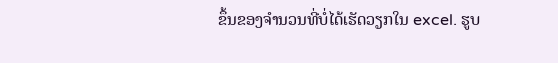ຂຶ້ນຂອງຈໍານວນທີ່ບໍ່ໄດ້ເຮັດວຽກໃນ excel. ຮູບ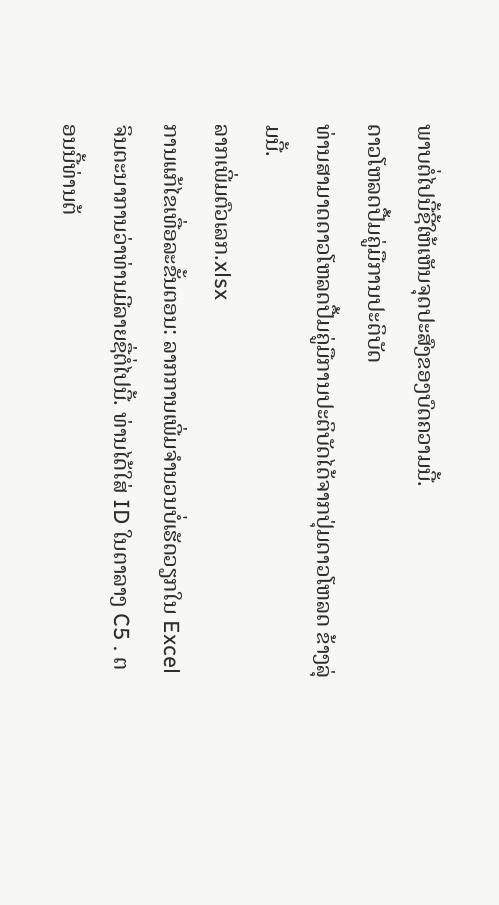ພາບຕໍ່ໄປນີ້ຊີ້ໃຫ້ເຫັນຈຸດປະສົງຂອງບົດຄວາມນີ້.
ດາວໂຫລດປື້ມຄູ່ມືການປະຕິບັດ
ທ່ານສາມາດດາວໂຫລດປື້ມຄູ່ມືການປະຕິບັດໄດ້ຈາກປຸ່ມດາວໂຫລດ ຂ້າງລຸ່ມນີ້.
ລາກເພີ່ມຕົວເລກ.xlsx
ການແກ້ໄຂເທື່ອລະຂັ້ນຕອນ: ລາກການເພີ່ມຈໍານວນບໍ່ເຮັດວຽກໃນ Excel
ຈິນຕະນາການວ່າທ່ານມີລາຍຊື່ຕໍ່ໄປນີ້. ທ່ານໄດ້ໃສ່ ID ໃນຕາລາງ C5 . ຕອນນີ້ທ່ານຕ້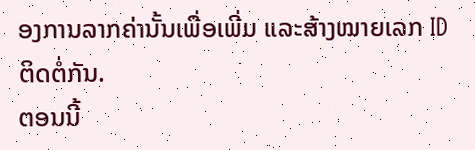ອງການລາກຄ່ານັ້ນເພື່ອເພີ່ມ ແລະສ້າງໝາຍເລກ ID ຕິດຕໍ່ກັນ.
ຕອນນີ້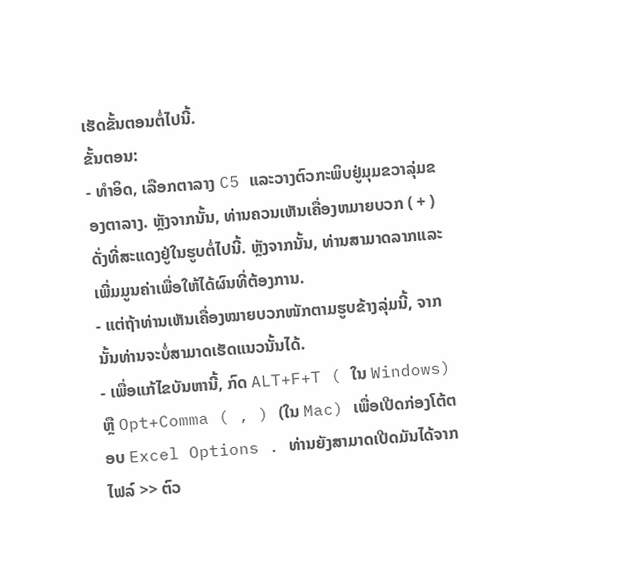ເຮັດຂັ້ນຕອນຕໍ່ໄປນີ້.
ຂັ້ນຕອນ:
- ທຳອິດ, ເລືອກຕາລາງ C5 ແລະວາງຕົວກະພິບຢູ່ມຸມຂວາລຸ່ມຂອງຕາລາງ. ຫຼັງຈາກນັ້ນ, ທ່ານຄວນເຫັນເຄື່ອງຫມາຍບວກ ( + ) ດັ່ງທີ່ສະແດງຢູ່ໃນຮູບຕໍ່ໄປນີ້. ຫຼັງຈາກນັ້ນ, ທ່ານສາມາດລາກແລະເພີ່ມມູນຄ່າເພື່ອໃຫ້ໄດ້ຜົນທີ່ຕ້ອງການ.
- ແຕ່ຖ້າທ່ານເຫັນເຄື່ອງໝາຍບວກໜັກຕາມຮູບຂ້າງລຸ່ມນີ້, ຈາກນັ້ນທ່ານຈະບໍ່ສາມາດເຮັດແນວນັ້ນໄດ້.
- ເພື່ອແກ້ໄຂບັນຫານີ້, ກົດ ALT+F+T ( ໃນ Windows) ຫຼື Opt+Comma ( , ) (ໃນ Mac) ເພື່ອເປີດກ່ອງໂຕ້ຕອບ Excel Options . ທ່ານຍັງສາມາດເປີດມັນໄດ້ຈາກ ໄຟລ໌ >> ຕົວ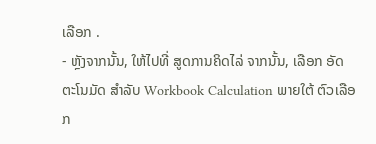ເລືອກ .
- ຫຼັງຈາກນັ້ນ, ໃຫ້ໄປທີ່ ສູດການຄິດໄລ່ ຈາກນັ້ນ, ເລືອກ ອັດຕະໂນມັດ ສໍາລັບ Workbook Calculation ພາຍໃຕ້ ຕົວເລືອກ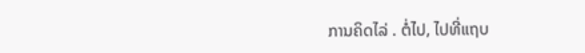ການຄິດໄລ່ . ຕໍ່ໄປ, ໄປທີ່ແຖບ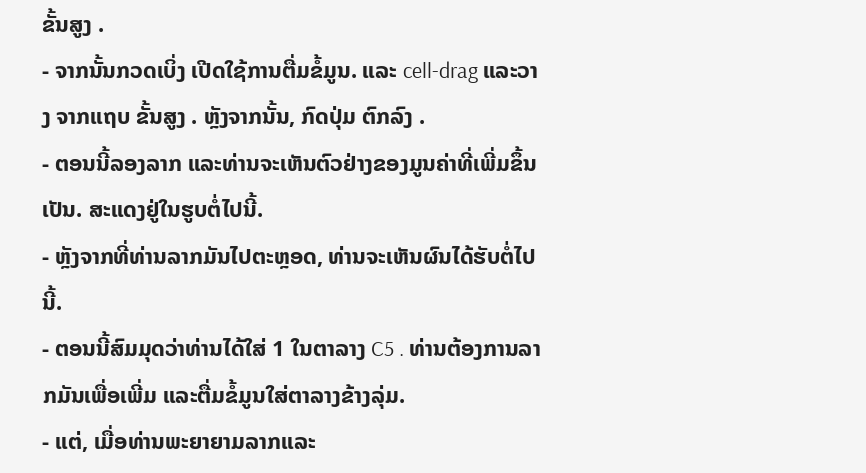ຂັ້ນສູງ .
- ຈາກນັ້ນກວດເບິ່ງ ເປີດໃຊ້ການຕື່ມຂໍ້ມູນ. ແລະ cell-drag ແລະວາງ ຈາກແຖບ ຂັ້ນສູງ . ຫຼັງຈາກນັ້ນ, ກົດປຸ່ມ ຕົກລົງ .
- ຕອນນີ້ລອງລາກ ແລະທ່ານຈະເຫັນຕົວຢ່າງຂອງມູນຄ່າທີ່ເພີ່ມຂຶ້ນເປັນ. ສະແດງຢູ່ໃນຮູບຕໍ່ໄປນີ້.
- ຫຼັງຈາກທີ່ທ່ານລາກມັນໄປຕະຫຼອດ, ທ່ານຈະເຫັນຜົນໄດ້ຮັບຕໍ່ໄປນີ້.
- ຕອນນີ້ສົມມຸດວ່າທ່ານໄດ້ໃສ່ 1 ໃນຕາລາງ C5 . ທ່ານຕ້ອງການລາກມັນເພື່ອເພີ່ມ ແລະຕື່ມຂໍ້ມູນໃສ່ຕາລາງຂ້າງລຸ່ມ.
- ແຕ່, ເມື່ອທ່ານພະຍາຍາມລາກແລະ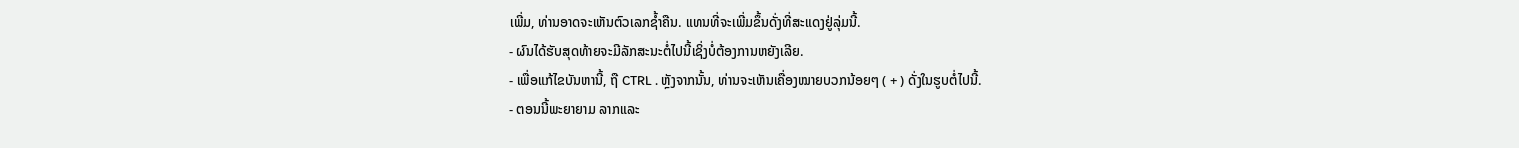ເພີ່ມ, ທ່ານອາດຈະເຫັນຕົວເລກຊໍ້າຄືນ. ແທນທີ່ຈະເພີ່ມຂຶ້ນດັ່ງທີ່ສະແດງຢູ່ລຸ່ມນີ້.
- ຜົນໄດ້ຮັບສຸດທ້າຍຈະມີລັກສະນະຕໍ່ໄປນີ້ເຊິ່ງບໍ່ຕ້ອງການຫຍັງເລີຍ.
- ເພື່ອແກ້ໄຂບັນຫານີ້, ຖື CTRL . ຫຼັງຈາກນັ້ນ, ທ່ານຈະເຫັນເຄື່ອງໝາຍບວກນ້ອຍໆ ( + ) ດັ່ງໃນຮູບຕໍ່ໄປນີ້.
- ຕອນນີ້ພະຍາຍາມ ລາກແລະ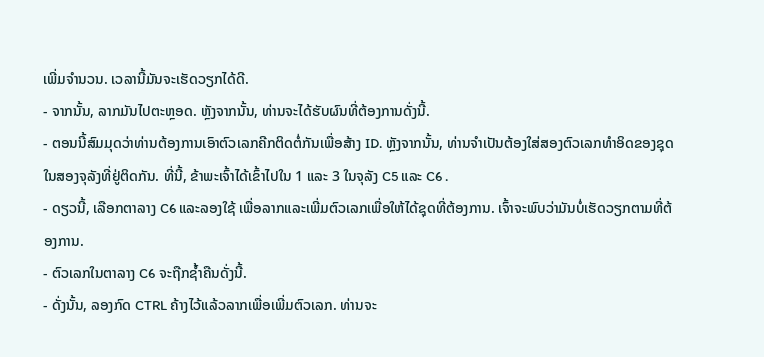ເພີ່ມຈໍານວນ. ເວລານີ້ມັນຈະເຮັດວຽກໄດ້ດີ.
- ຈາກນັ້ນ, ລາກມັນໄປຕະຫຼອດ. ຫຼັງຈາກນັ້ນ, ທ່ານຈະໄດ້ຮັບຜົນທີ່ຕ້ອງການດັ່ງນີ້.
- ຕອນນີ້ສົມມຸດວ່າທ່ານຕ້ອງການເອົາຕົວເລກຄີກຕິດຕໍ່ກັນເພື່ອສ້າງ ID. ຫຼັງຈາກນັ້ນ, ທ່ານຈໍາເປັນຕ້ອງໃສ່ສອງຕົວເລກທໍາອິດຂອງຊຸດໃນສອງຈຸລັງທີ່ຢູ່ຕິດກັນ. ທີ່ນີ້, ຂ້າພະເຈົ້າໄດ້ເຂົ້າໄປໃນ 1 ແລະ 3 ໃນຈຸລັງ C5 ແລະ C6 .
- ດຽວນີ້, ເລືອກຕາລາງ C6 ແລະລອງໃຊ້ ເພື່ອລາກແລະເພີ່ມຕົວເລກເພື່ອໃຫ້ໄດ້ຊຸດທີ່ຕ້ອງການ. ເຈົ້າຈະພົບວ່າມັນບໍ່ເຮັດວຽກຕາມທີ່ຕ້ອງການ.
- ຕົວເລກໃນຕາລາງ C6 ຈະຖືກຊໍ້າຄືນດັ່ງນີ້.
- ດັ່ງນັ້ນ, ລອງກົດ CTRL ຄ້າງໄວ້ແລ້ວລາກເພື່ອເພີ່ມຕົວເລກ. ທ່ານຈະ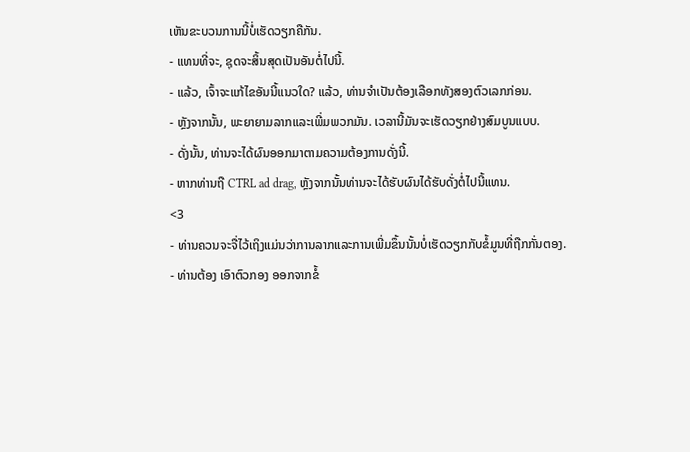ເຫັນຂະບວນການນີ້ບໍ່ເຮັດວຽກຄືກັນ.
- ແທນທີ່ຈະ, ຊຸດຈະສິ້ນສຸດເປັນອັນຕໍ່ໄປນີ້.
- ແລ້ວ, ເຈົ້າຈະແກ້ໄຂອັນນີ້ແນວໃດ? ແລ້ວ, ທ່ານຈໍາເປັນຕ້ອງເລືອກທັງສອງຕົວເລກກ່ອນ.
- ຫຼັງຈາກນັ້ນ, ພະຍາຍາມລາກແລະເພີ່ມພວກມັນ. ເວລານີ້ມັນຈະເຮັດວຽກຢ່າງສົມບູນແບບ.
- ດັ່ງນັ້ນ, ທ່ານຈະໄດ້ຜົນອອກມາຕາມຄວາມຕ້ອງການດັ່ງນີ້.
- ຫາກທ່ານຖື CTRL ad drag, ຫຼັງຈາກນັ້ນທ່ານຈະໄດ້ຮັບຜົນໄດ້ຮັບດັ່ງຕໍ່ໄປນີ້ແທນ.
<3
- ທ່ານຄວນຈະຈື່ໄວ້ເຖິງແມ່ນວ່າການລາກແລະການເພີ່ມຂຶ້ນນັ້ນບໍ່ເຮັດວຽກກັບຂໍ້ມູນທີ່ຖືກກັ່ນຕອງ.
- ທ່ານຕ້ອງ ເອົາຕົວກອງ ອອກຈາກຂໍ້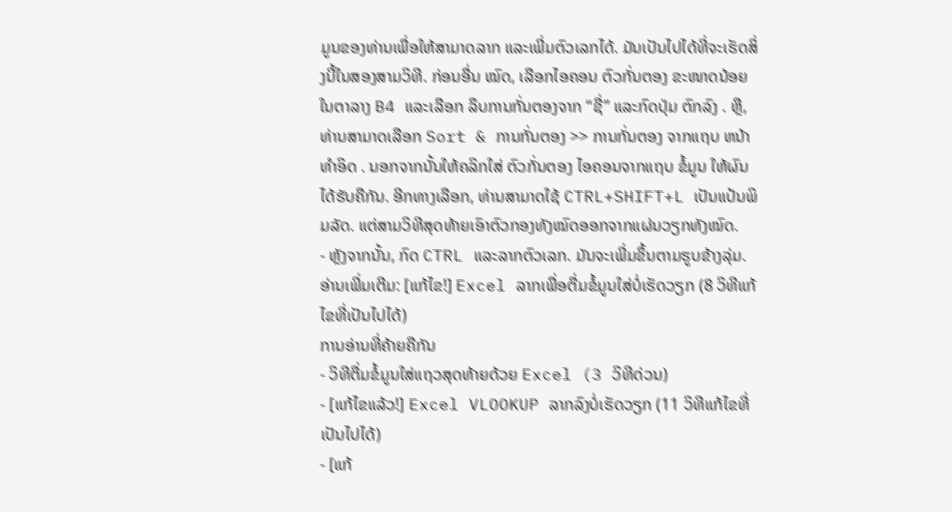ມູນຂອງທ່ານເພື່ອໃຫ້ສາມາດລາກ ແລະເພີ່ມຕົວເລກໄດ້. ມັນເປັນໄປໄດ້ທີ່ຈະເຮັດສິ່ງນີ້ໃນສອງສາມວິທີ. ກ່ອນອື່ນ ໝົດ, ເລືອກໄອຄອນ ຕົວກັ່ນຕອງ ຂະໜາດນ້ອຍໃນຕາລາງ B4 ແລະເລືອກ ລຶບການກັ່ນຕອງຈາກ “ຊື່” ແລະກົດປຸ່ມ ຕົກລົງ . ຫຼື, ທ່ານສາມາດເລືອກ Sort & ການກັ່ນຕອງ >> ການກັ່ນຕອງ ຈາກແຖບ ຫນ້າທໍາອິດ . ນອກຈາກນັ້ນໃຫ້ຄລິກໃສ່ ຕົວກັ່ນຕອງ ໄອຄອນຈາກແຖບ ຂໍ້ມູນ ໃຫ້ຜົນໄດ້ຮັບຄືກັນ. ອີກທາງເລືອກ, ທ່ານສາມາດໃຊ້ CTRL+SHIFT+L ເປັນແປ້ນພິມລັດ. ແຕ່ສາມວິທີສຸດທ້າຍເອົາຕົວກອງທັງໝົດອອກຈາກແຜ່ນວຽກທັງໝົດ.
- ຫຼັງຈາກນັ້ນ, ກົດ CTRL ແລະລາກຕົວເລກ. ມັນຈະເພີ່ມຂຶ້ນຕາມຮູບຂ້າງລຸ່ມ.
ອ່ານເພີ່ມເຕີມ: [ແກ້ໄຂ!] Excel ລາກເພື່ອຕື່ມຂໍ້ມູນໃສ່ບໍ່ເຮັດວຽກ (8 ວິທີແກ້ໄຂທີ່ເປັນໄປໄດ້)
ການອ່ານທີ່ຄ້າຍຄືກັນ
- ວິທີຕື່ມຂໍ້ມູນໃສ່ແຖວສຸດທ້າຍດ້ວຍ Excel (3 ວິທີດ່ວນ)
- [ແກ້ໄຂແລ້ວ!] Excel VLOOKUP ລາກລົງບໍ່ເຮັດວຽກ (11 ວິທີແກ້ໄຂທີ່ເປັນໄປໄດ້)
- [ແກ້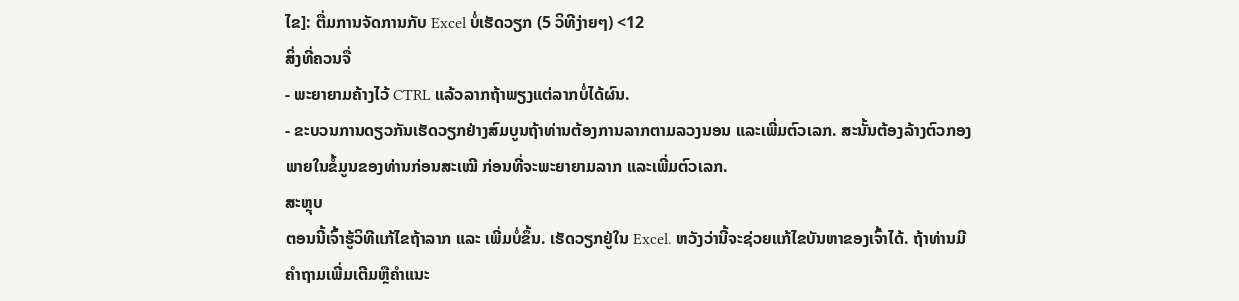ໄຂ]: ຕື່ມການຈັດການກັບ Excel ບໍ່ເຮັດວຽກ (5 ວິທີງ່າຍໆ) <12
ສິ່ງທີ່ຄວນຈື່
- ພະຍາຍາມຄ້າງໄວ້ CTRL ແລ້ວລາກຖ້າພຽງແຕ່ລາກບໍ່ໄດ້ຜົນ.
- ຂະບວນການດຽວກັນເຮັດວຽກຢ່າງສົມບູນຖ້າທ່ານຕ້ອງການລາກຕາມລວງນອນ ແລະເພີ່ມຕົວເລກ. ສະນັ້ນຕ້ອງລ້າງຕົວກອງພາຍໃນຂໍ້ມູນຂອງທ່ານກ່ອນສະເໝີ ກ່ອນທີ່ຈະພະຍາຍາມລາກ ແລະເພີ່ມຕົວເລກ.
ສະຫຼຸບ
ຕອນນີ້ເຈົ້າຮູ້ວິທີແກ້ໄຂຖ້າລາກ ແລະ ເພີ່ມບໍ່ຂຶ້ນ. ເຮັດວຽກຢູ່ໃນ Excel. ຫວັງວ່ານີ້ຈະຊ່ວຍແກ້ໄຂບັນຫາຂອງເຈົ້າໄດ້. ຖ້າທ່ານມີຄໍາຖາມເພີ່ມເຕີມຫຼືຄໍາແນະ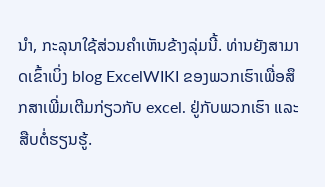ນໍາ, ກະລຸນາໃຊ້ສ່ວນຄໍາເຫັນຂ້າງລຸ່ມນີ້. ທ່ານຍັງສາມາດເຂົ້າເບິ່ງ blog ExcelWIKI ຂອງພວກເຮົາເພື່ອສຶກສາເພີ່ມເຕີມກ່ຽວກັບ excel. ຢູ່ກັບພວກເຮົາ ແລະສືບຕໍ່ຮຽນຮູ້.